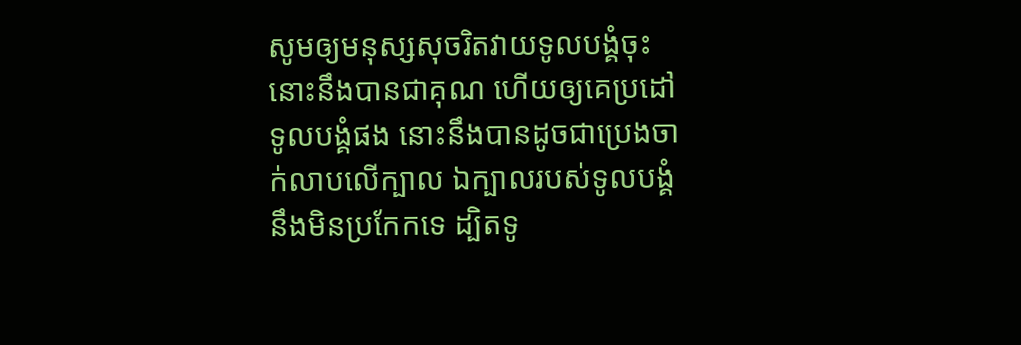សូមឲ្យមនុស្សសុចរិតវាយទូលបង្គំចុះ នោះនឹងបានជាគុណ ហើយឲ្យគេប្រដៅទូលបង្គំផង នោះនឹងបានដូចជាប្រេងចាក់លាបលើក្បាល ឯក្បាលរបស់ទូលបង្គំនឹងមិនប្រកែកទេ ដ្បិតទូ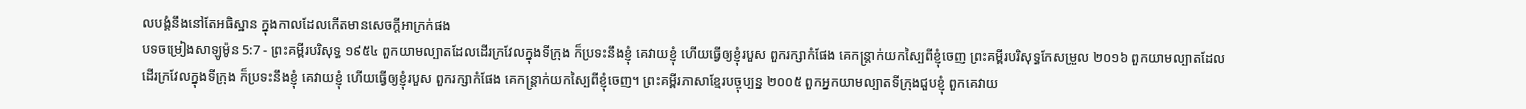លបង្គំនឹងនៅតែអធិស្ឋាន ក្នុងកាលដែលកើតមានសេចក្ដីអាក្រក់ផង
បទចម្រៀងសាឡូម៉ូន 5:7 - ព្រះគម្ពីរបរិសុទ្ធ ១៩៥៤ ពួកយាមល្បាតដែលដើរក្រវែលក្នុងទីក្រុង ក៏ប្រទះនឹងខ្ញុំ គេវាយខ្ញុំ ហើយធ្វើឲ្យខ្ញុំរបួស ពួករក្សាកំផែង គេកន្ត្រាក់យកស្បៃពីខ្ញុំចេញ ព្រះគម្ពីរបរិសុទ្ធកែសម្រួល ២០១៦ ពួកយាមល្បាតដែលដើរក្រវែលក្នុងទីក្រុង ក៏ប្រទះនឹងខ្ញុំ គេវាយខ្ញុំ ហើយធ្វើឲ្យខ្ញុំរបួស ពួករក្សាកំផែង គេកន្ត្រាក់យកស្បៃពីខ្ញុំចេញ។ ព្រះគម្ពីរភាសាខ្មែរបច្ចុប្បន្ន ២០០៥ ពួកអ្នកយាមល្បាតទីក្រុងជួបខ្ញុំ ពួកគេវាយ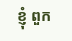ខ្ញុំ ពួក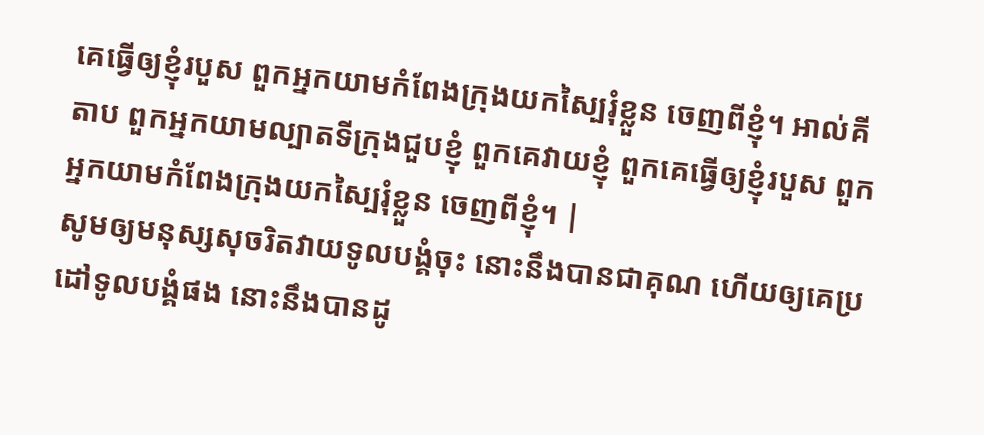គេធ្វើឲ្យខ្ញុំរបួស ពួកអ្នកយាមកំពែងក្រុងយកស្បៃរុំខ្លួន ចេញពីខ្ញុំ។ អាល់គីតាប ពួកអ្នកយាមល្បាតទីក្រុងជួបខ្ញុំ ពួកគេវាយខ្ញុំ ពួកគេធ្វើឲ្យខ្ញុំរបួស ពួកអ្នកយាមកំពែងក្រុងយកស្បៃរុំខ្លួន ចេញពីខ្ញុំ។ |
សូមឲ្យមនុស្សសុចរិតវាយទូលបង្គំចុះ នោះនឹងបានជាគុណ ហើយឲ្យគេប្រដៅទូលបង្គំផង នោះនឹងបានដូ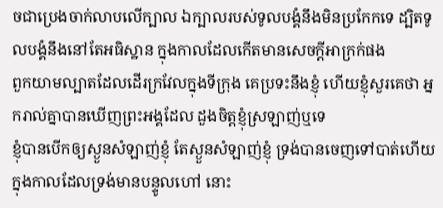ចជាប្រេងចាក់លាបលើក្បាល ឯក្បាលរបស់ទូលបង្គំនឹងមិនប្រកែកទេ ដ្បិតទូលបង្គំនឹងនៅតែអធិស្ឋាន ក្នុងកាលដែលកើតមានសេចក្ដីអាក្រក់ផង
ពួកយាមល្បាតដែលដើរក្រវែលក្នុងទីក្រុង គេប្រទះនឹងខ្ញុំ ហើយខ្ញុំសួរគេថា អ្នករាល់គ្នាបានឃើញព្រះអង្គដែល ដួងចិត្តខ្ញុំស្រឡាញ់ឬទេ
ខ្ញុំបានបើកឲ្យស្ងួនសំឡាញ់ខ្ញុំ តែស្ងួនសំឡាញ់ខ្ញុំ ទ្រង់បានចេញទៅបាត់ហើយ ក្នុងកាលដែលទ្រង់មានបន្ទូលហៅ នោះ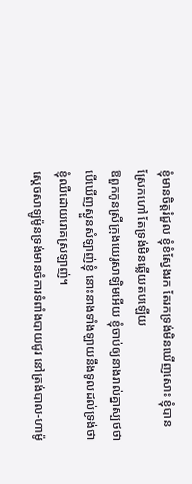ខ្ញុំមានចិត្តរំជួល ខ្ញុំខំស្វែងរក តែរកទ្រង់មិនឃើញសោះ ខ្ញុំបានស្រែកហៅ តែទ្រង់មិនឆ្លើយតបឡើយ
ឱពួកកូនស្រីក្រុងយេរូសាឡិមអើយ ខ្ញុំចាប់ឲ្យនាងរាល់គ្នាស្បថថា បើឃើញស្ងួនសំឡាញ់ខ្ញុំ នោះនាងទាំងឡាយនឹងទូលដល់ទ្រង់ថា ខ្ញុំឈឺដោយរោគស្រឡាញ់។
ស្តេចសាឡូម៉ូនទ្រង់មានចំការទំពាំងបាយជូរ នៅត្រង់បាល-ហាម៉ូ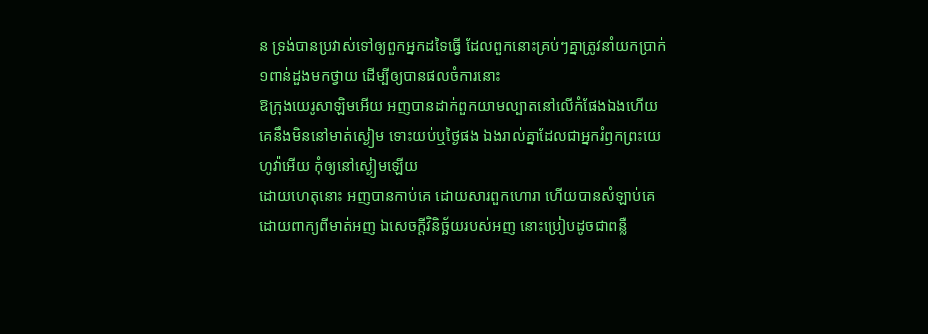ន ទ្រង់បានប្រវាស់ទៅឲ្យពួកអ្នកដទៃធ្វើ ដែលពួកនោះគ្រប់ៗគ្នាត្រូវនាំយកប្រាក់ ១ពាន់ដួងមកថ្វាយ ដើម្បីឲ្យបានផលចំការនោះ
ឱក្រុងយេរូសាឡិមអើយ អញបានដាក់ពួកយាមល្បាតនៅលើកំផែងឯងហើយ គេនឹងមិននៅមាត់ស្ងៀម ទោះយប់ឬថ្ងៃផង ឯងរាល់គ្នាដែលជាអ្នករំឭកព្រះយេហូវ៉ាអើយ កុំឲ្យនៅស្ងៀមឡើយ
ដោយហេតុនោះ អញបានកាប់គេ ដោយសារពួកហោរា ហើយបានសំឡាប់គេ ដោយពាក្យពីមាត់អញ ឯសេចក្ដីវិនិច្ឆ័យរបស់អញ នោះប្រៀបដូចជាពន្លឺ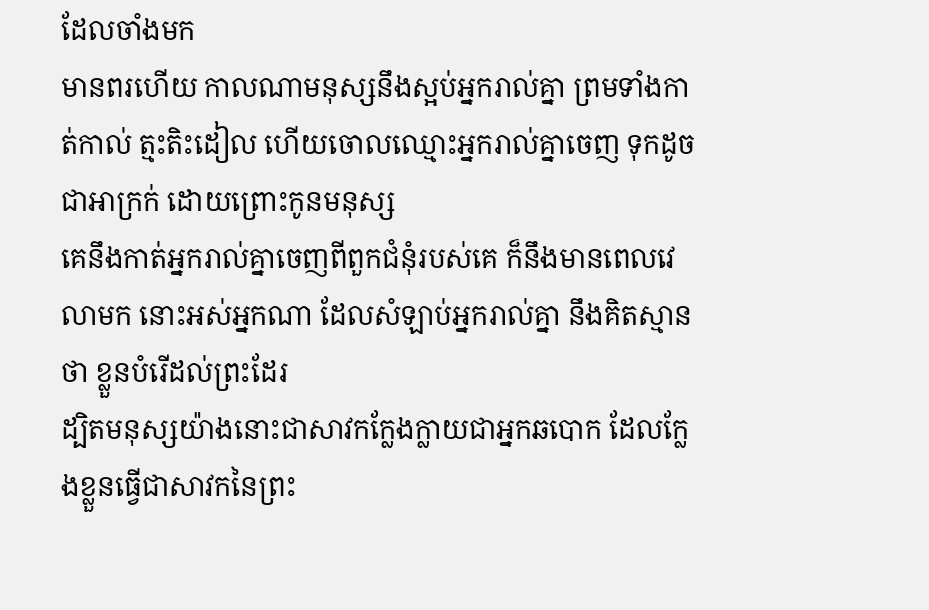ដែលចាំងមក
មានពរហើយ កាលណាមនុស្សនឹងស្អប់អ្នករាល់គ្នា ព្រមទាំងកាត់កាល់ ត្មះតិះដៀល ហើយចោលឈ្មោះអ្នករាល់គ្នាចេញ ទុកដូចជាអាក្រក់ ដោយព្រោះកូនមនុស្ស
គេនឹងកាត់អ្នករាល់គ្នាចេញពីពួកជំនុំរបស់គេ ក៏នឹងមានពេលវេលាមក នោះអស់អ្នកណា ដែលសំឡាប់អ្នករាល់គ្នា នឹងគិតស្មានថា ខ្លួនបំរើដល់ព្រះដែរ
ដ្បិតមនុស្សយ៉ាងនោះជាសាវកក្លែងក្លាយជាអ្នកឆបោក ដែលក្លែងខ្លួនធ្វើជាសាវកនៃព្រះ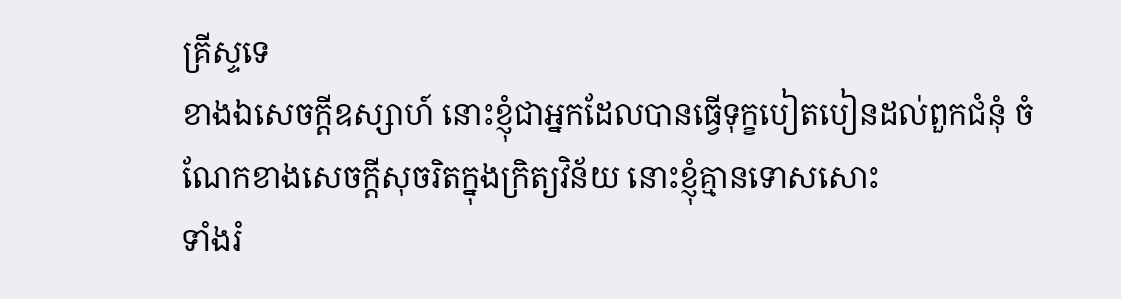គ្រីស្ទទេ
ខាងឯសេចក្ដីឧស្សាហ៍ នោះខ្ញុំជាអ្នកដែលបានធ្វើទុក្ខបៀតបៀនដល់ពួកជំនុំ ចំណែកខាងសេចក្ដីសុចរិតក្នុងក្រិត្យវិន័យ នោះខ្ញុំគ្មានទោសសោះ
ទាំងរំ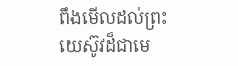ពឹងមើលដល់ព្រះយេស៊ូវដ៏ជាមេ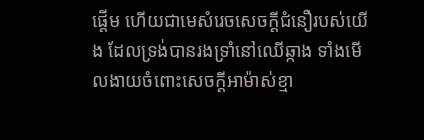ផ្តើម ហើយជាមេសំរេចសេចក្ដីជំនឿរបស់យើង ដែលទ្រង់បានរងទ្រាំនៅឈើឆ្កាង ទាំងមើលងាយចំពោះសេចក្ដីអាម៉ាស់ខ្មា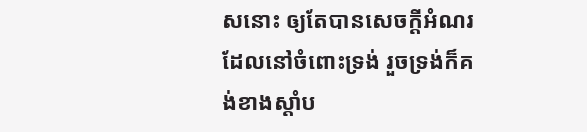សនោះ ឲ្យតែបានសេចក្ដីអំណរដែលនៅចំពោះទ្រង់ រួចទ្រង់ក៏គង់ខាងស្តាំប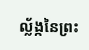ល្ល័ង្កនៃព្រះ